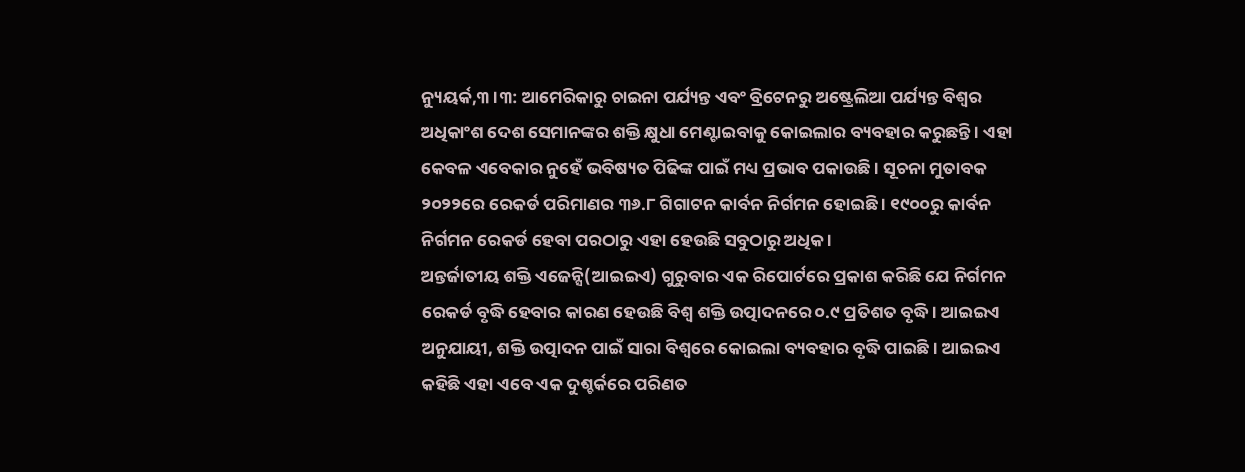ନ୍ୟୁୟର୍କ,୩ ।୩: ଆମେରିକାରୁ ଚାଇନା ପର୍ଯ୍ୟନ୍ତ ଏବଂ ବ୍ରିଟେନରୁ ଅଷ୍ଟ୍ରେଲିଆ ପର୍ଯ୍ୟନ୍ତ ବିଶ୍ୱର ଅଧିକାଂଶ ଦେଶ ସେମାନଙ୍କର ଶକ୍ତି କ୍ଷୁଧା ମେଣ୍ଟାଇବାକୁ କୋଇଲାର ବ୍ୟବହାର କରୁଛନ୍ତି । ଏହା କେବଳ ଏବେକାର ନୁହେଁ ଭବିଷ୍ୟତ ପିଢିଙ୍କ ପାଇଁ ମଧ୍ୟ ପ୍ରଭାବ ପକାଉଛି । ସୂଚନା ମୁତାବକ ୨୦୨୨ରେ ରେକର୍ଡ ପରିମାଣର ୩୬.୮ ଗିଗାଟନ କାର୍ବନ ନିର୍ଗମନ ହୋଇଛି । ୧୯୦୦ରୁ କାର୍ବନ ନିର୍ଗମନ ରେକର୍ଡ ହେବା ପରଠାରୁ ଏହା ହେଉଛି ସବୁଠାରୁ ଅଧିକ ।
ଅନ୍ତର୍ଜାତୀୟ ଶକ୍ତି ଏଜେନ୍ସି(ଆଇଇଏ) ଗୁରୁବାର ଏକ ରିପୋର୍ଟରେ ପ୍ରକାଶ କରିଛି ଯେ ନିର୍ଗମନ ରେକର୍ଡ ବୃଦ୍ଧି ହେବାର କାରଣ ହେଉଛି ବିଶ୍ୱ ଶକ୍ତି ଉତ୍ପାଦନରେ ୦.୯ ପ୍ରତିଶତ ବୃଦ୍ଧି । ଆଇଇଏ ଅନୁଯାୟୀ, ଶକ୍ତି ଉତ୍ପାଦନ ପାଇଁ ସାରା ବିଶ୍ୱରେ କୋଇଲା ବ୍ୟବହାର ବୃଦ୍ଧି ପାଇଛି । ଆଇଇଏ କହିଛି ଏହା ଏବେ ଏକ ଦୁଶ୍ଚର୍କରେ ପରିଣତ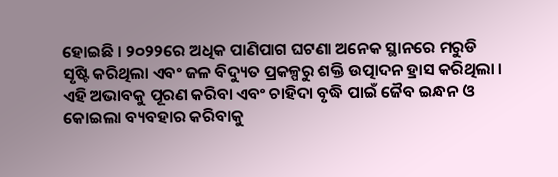ହୋଇଛି । ୨୦୨୨ରେ ଅଧିକ ପାଣିପାଗ ଘଟଣା ଅନେକ ସ୍ଥାନରେ ମରୁଡି ସୃଷ୍ଟି କରିଥିଲା ଏବଂ ଜଳ ବିଦ୍ୟୁତ ପ୍ରକଳ୍ପରୁ ଶକ୍ତି ଉତ୍ପାଦନ ହ୍ରାସ କରିଥିଲା । ଏହି ଅଭାବକୁ ପୂରଣ କରିବା ଏବଂ ଚାହିଦା ବୃଦ୍ଧି ପାଇଁ ଜୈବ ଇନ୍ଧନ ଓ କୋଇଲା ବ୍ୟବହାର କରିବାକୁ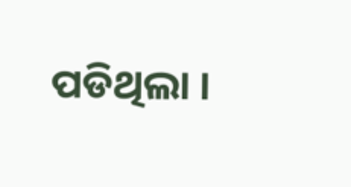ପଡିଥିଲା ।